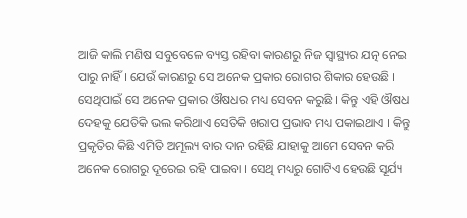ଆଜି କାଲି ମଣିଷ ସବୁବେଳେ ବ୍ୟସ୍ତ ରହିବା କାରଣରୁ ନିଜ ସ୍ଵାସ୍ଥ୍ୟର ଯତ୍ନ ନେଇ ପାରୁ ନାହିଁ । ଯେଉଁ କାରଣରୁ ସେ ଅନେକ ପ୍ରକାର ରୋଗର ଶିକାର ହେଉଛି । ସେଥିପାଇଁ ସେ ଅନେକ ପ୍ରକାର ଔଷଧର ମଧ୍ୟ ସେବନ କରୁଛି । କିନ୍ତୁ ଏହି ଔଷଧ ଦେହକୁ ଯେତିକି ଭଲ କରିଥାଏ ସେତିକି ଖରାପ ପ୍ରଭାବ ମଧ୍ୟ ପକାଇଥାଏ । କିନ୍ତୁ ପ୍ରକୃତିର କିଛି ଏମିତି ଅମୂଲ୍ୟ ବାର ଦାନ ରହିଛି ଯାହାକୁ ଆମେ ସେବନ କରି ଅନେକ ରୋଗରୁ ଦୂରେଇ ରହି ପାଇବା । ସେଥି ମଧ୍ୟରୁ ଗୋଟିଏ ହେଉଛି ସୂର୍ଯ୍ୟ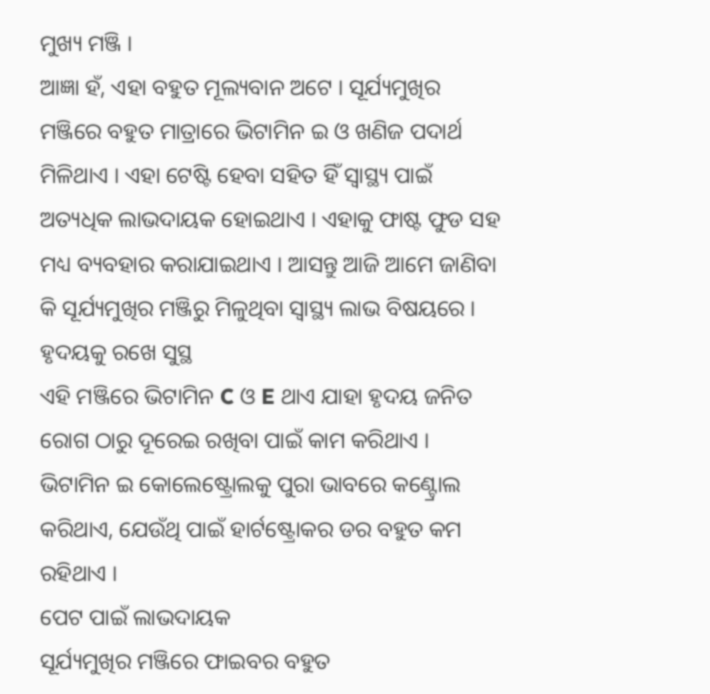ମୁଖ୍ୟ ମଞ୍ଜି ।
ଆଜ୍ଞା ହଁ, ଏହା ବହୁତ ମୂଲ୍ୟବାନ ଅଟେ । ସୂର୍ଯ୍ୟମୁଖିର ମଞ୍ଜିରେ ବହୁତ ମାତ୍ରାରେ ଭିଟାମିନ ଇ ଓ ଖଣିଜ ପଦାର୍ଥ ମିଳିଥାଏ । ଏହା ଟେଷ୍ଟି ହେବା ସହିତ ହିଁ ସ୍ଵାସ୍ଥ୍ୟ ପାଇଁ ଅତ୍ୟଧିକ ଲାଭଦାୟକ ହୋଇଥାଏ । ଏହାକୁ ଫାଷ୍ଟ ଫୁଡ ସହ ମଧ୍ୟ ବ୍ୟବହାର କରାଯାଇଥାଏ । ଆସନ୍ତୁ ଆଜି ଆମେ ଜାଣିବା କି ସୂର୍ଯ୍ୟମୁଖିର ମଞ୍ଜିରୁ ମିଳୁଥିବା ସ୍ଵାସ୍ଥ୍ୟ ଲାଭ ବିଷୟରେ ।
ହୃଦୟକୁ ରଖେ ସୁସ୍ଥ
ଏହି ମଞ୍ଜିରେ ଭିଟାମିନ C ଓ E ଥାଏ ଯାହା ହୃଦୟ ଜନିତ ରୋଗ ଠାରୁ ଦୂରେଇ ରଖିବା ପାଇଁ କାମ କରିଥାଏ । ଭିଟାମିନ ଇ କୋଲେଷ୍ଟ୍ରୋଲକୁ ପୁରା ଭାବରେ କଣ୍ଟ୍ରୋଲ କରିଥାଏ, ଯେଉଁଥି ପାଇଁ ହାର୍ଟଷ୍ଟ୍ରୋକର ଡର ବହୁତ କମ ରହିଥାଏ ।
ପେଟ ପାଇଁ ଲାଭଦାୟକ
ସୂର୍ଯ୍ୟମୁଖିର ମଞ୍ଜିରେ ଫାଇବର ବହୁତ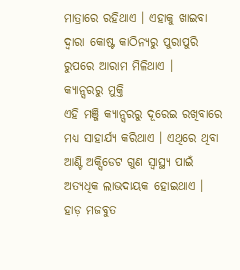ମାତ୍ରାରେ ରହିଥାଏ । ଏହାକୁ ଖାଇବା ଦ୍ଵାରା କୋଷ୍ଟ କାଠିନ୍ୟରୁ ପୁରାପୁରି ରୁପରେ ଆରାମ ମିଳିଥାଏ ।
କ୍ୟାନ୍ସରରୁ ମୁକ୍ତି
ଏହି ମଞ୍ଜି କ୍ୟାନ୍ସରରୁ ଦୂରେଇ ରଖିବାରେ ମଧ୍ୟ ସାହାର୍ଯ୍ୟ କରିଥାଏ । ଏଥିରେ ଥିବା ଆଣ୍ଟି ଅକ୍ସିଡେଟ ଗୁଣ ସ୍ୱାସ୍ଥ୍ୟ ପାଇଁ ଅତ୍ୟଧିକ ଲାଭଦାୟକ ହୋଇଥାଏ ।
ହାଡ଼ ମଜବୁତ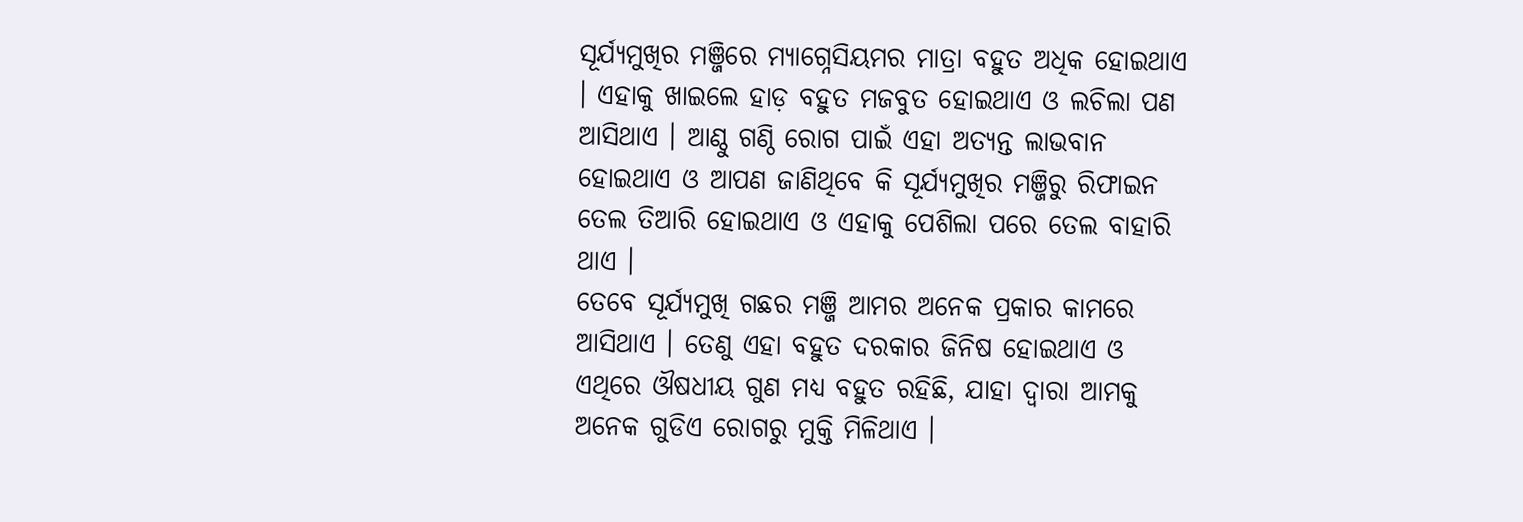ସୂର୍ଯ୍ୟମୁଖିର ମଞ୍ଜିରେ ମ୍ୟାଗ୍ନେସିୟମର ମାତ୍ରା ବହୁତ ଅଧିକ ହୋଇଥାଏ । ଏହାକୁ ଖାଇଲେ ହାଡ଼ ବହୁତ ମଜବୁତ ହୋଇଥାଏ ଓ ଲଚିଲା ପଣ ଆସିଥାଏ । ଆଣ୍ଠୁ ଗଣ୍ଠି ରୋଗ ପାଇଁ ଏହା ଅତ୍ୟନ୍ତ ଲାଭବାନ ହୋଇଥାଏ ଓ ଆପଣ ଜାଣିଥିବେ କି ସୂର୍ଯ୍ୟମୁଖିର ମଞ୍ଜିରୁ ରିଫାଇନ ତେଲ ତିଆରି ହୋଇଥାଏ ଓ ଏହାକୁ ପେଶିଲା ପରେ ତେଲ ବାହାରି ଥାଏ ।
ତେବେ ସୂର୍ଯ୍ୟମୁଖି ଗଛର ମଞ୍ଜି ଆମର ଅନେକ ପ୍ରକାର କାମରେ ଆସିଥାଏ । ତେଣୁ ଏହା ବହୁତ ଦରକାର ଜିନିଷ ହୋଇଥାଏ ଓ ଏଥିରେ ଔଷଧୀୟ ଗୁଣ ମଧ୍ୟ ବହୁତ ରହିଛି, ଯାହା ଦ୍ଵାରା ଆମକୁ ଅନେକ ଗୁଡିଏ ରୋଗରୁ ମୁକ୍ତି ମିଳିଥାଏ ।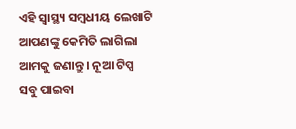ଏହି ସ୍ୱାସ୍ଥ୍ୟ ସମ୍ବଧୀୟ ଲେଖାଟି ଆପଣଙ୍କୁ କେମିତି ଲାଗିଲା ଆମକୁ ଜଣାନ୍ତୁ । ନୂଆ ଟିପ୍ସ ସବୁ ପାଇବା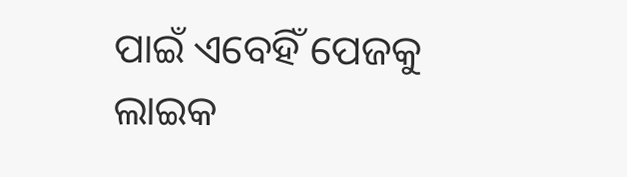ପାଇଁ ଏବେହିଁ ପେଜକୁ ଲାଇକ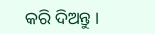କରି ଦିଅନ୍ତୁ ।